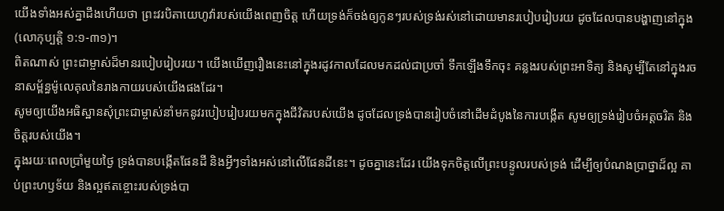យើងទាំងអស់គ្នាដឹងហើយថា ព្រះវរបិតាយេហូវ៉ារបស់យើងពេញចិត្ត ហើយទ្រង់ក៏ចង់ឲ្យកូនៗរបស់ទ្រង់រស់នៅដោយមានរបៀបរៀបរយ ដូចដែលបានបង្ហាញនៅក្នុង (លោកុប្បត្តិ ១:១-៣១)។
ពិតណាស់ ព្រះជាម្ចាស់ដ៏មានរបៀបរៀបរយ។ យើងឃើញរឿងនេះនៅក្នុងរដូវកាលដែលមកដល់ជាប្រចាំ ទឹកឡើងទឹកចុះ គន្លងរបស់ព្រះអាទិត្យ និងសូម្បីតែនៅក្នុងរចនាសម្ព័ន្ធម៉ូលេគុលនៃរាងកាយរបស់យើងផងដែរ។
សូមឲ្យយើងអធិស្ឋានសុំព្រះជាម្ចាស់នាំមកនូវរបៀបរៀបរយមកក្នុងជីវិតរបស់យើង ដូចដែលទ្រង់បានរៀបចំនៅដើមដំបូងនៃការបង្កើត សូមឲ្យទ្រង់រៀបចំអត្តចរិត និងចិត្តរបស់យើង។
ក្នុងរយៈពេលប្រាំមួយថ្ងៃ ទ្រង់បានបង្កើតផែនដី និងអ្វីៗទាំងអស់នៅលើផែនដីនេះ។ ដូចគ្នានេះដែរ យើងទុកចិត្តលើព្រះបន្ទូលរបស់ទ្រង់ ដើម្បីឲ្យបំណងប្រាថ្នាដ៏ល្អ គាប់ព្រះហឫទ័យ និងល្អឥតខ្ចោះរបស់ទ្រង់បា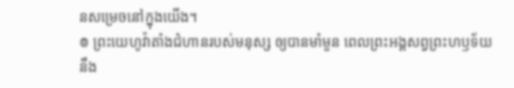នសម្រេចនៅក្នុងយើង។
៙ ព្រះយេហូវ៉ាតាំងជំហានរបស់មនុស្ស ឲ្យបានមាំមួន ពេលព្រះអង្គសព្វព្រះហឫទ័យ នឹង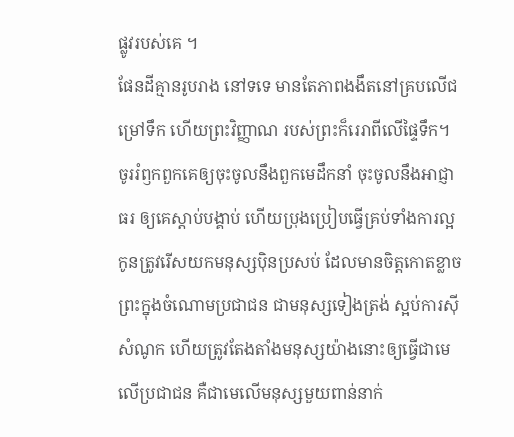ផ្លូវរបស់គេ ។
ផែនដីគ្មានរូបរាង នៅទទេ មានតែភាពងងឹតនៅគ្របលើជម្រៅទឹក ហើយព្រះវិញ្ញាណ របស់ព្រះក៏រេរាពីលើផ្ទៃទឹក។
ចូររំឭកពួកគេឲ្យចុះចូលនឹងពួកមេដឹកនាំ ចុះចូលនឹងអាជ្ញាធរ ឲ្យគេស្តាប់បង្គាប់ ហើយប្រុងប្រៀបធ្វើគ្រប់ទាំងការល្អ
កូនត្រូវរើសយកមនុស្សប៉ិនប្រសប់ ដែលមានចិត្តកោតខ្លាចព្រះក្នុងចំណោមប្រជាជន ជាមនុស្សទៀងត្រង់ ស្អប់ការស៊ីសំណូក ហើយត្រូវតែងតាំងមនុស្សយ៉ាងនោះឲ្យធ្វើជាមេលើប្រជាជន គឺជាមេលើមនុស្សមួយពាន់នាក់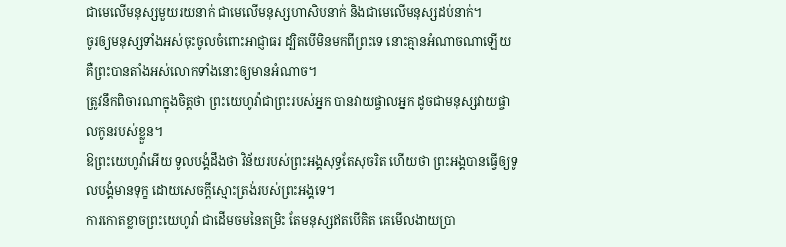ជាមេលើមនុស្សមួយរយនាក់ ជាមេលើមនុស្សហាសិបនាក់ និងជាមេលើមនុស្សដប់នាក់។
ចូរឲ្យមនុស្សទាំងអស់ចុះចូលចំពោះអាជ្ញាធរ ដ្បិតបើមិនមកពីព្រះទេ នោះគ្មានអំណាចណាឡើយ គឺព្រះបានតាំងអស់លោកទាំងនោះឲ្យមានអំណាច។
ត្រូវនឹកពិចារណាក្នុងចិត្តថា ព្រះយេហូវ៉ាជាព្រះរបស់អ្នក បានវាយផ្ចាលអ្នក ដូចជាមនុស្សវាយផ្ចាលកូនរបស់ខ្លួន។
ឱព្រះយេហូវ៉ាអើយ ទូលបង្គំដឹងថា វិន័យរបស់ព្រះអង្គសុទ្ធតែសុចរិត ហើយថា ព្រះអង្គបានធ្វើឲ្យទូលបង្គំមានទុក្ខ ដោយសេចក្ដីស្មោះត្រង់របស់ព្រះអង្គទេ។
ការកោតខ្លាចព្រះយេហូវ៉ា ជាដើមចមនៃតម្រិះ តែមនុស្សឥតបើគិត គេមើលងាយប្រា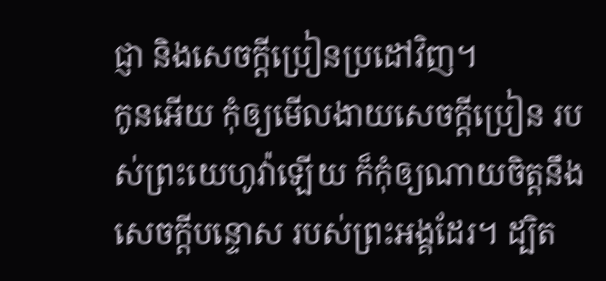ជ្ញា និងសេចក្ដីប្រៀនប្រដៅវិញ។
កូនអើយ កុំឲ្យមើលងាយសេចក្ដីប្រៀន របស់ព្រះយេហូវ៉ាឡើយ ក៏កុំឲ្យណាយចិត្តនឹងសេចក្ដីបន្ទោស របស់ព្រះអង្គដែរ។ ដ្បិត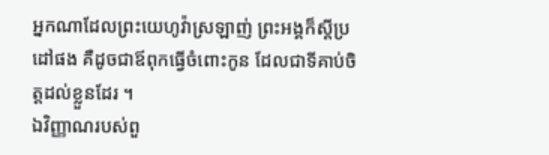អ្នកណាដែលព្រះយេហូវ៉ាស្រឡាញ់ ព្រះអង្គក៏ស្តីប្រដៅផង គឺដូចជាឪពុកធ្វើចំពោះកូន ដែលជាទីគាប់ចិត្តដល់ខ្លួនដែរ ។
ឯវិញ្ញាណរបស់ពួ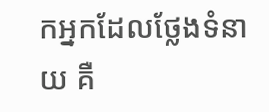កអ្នកដែលថ្លែងទំនាយ គឺ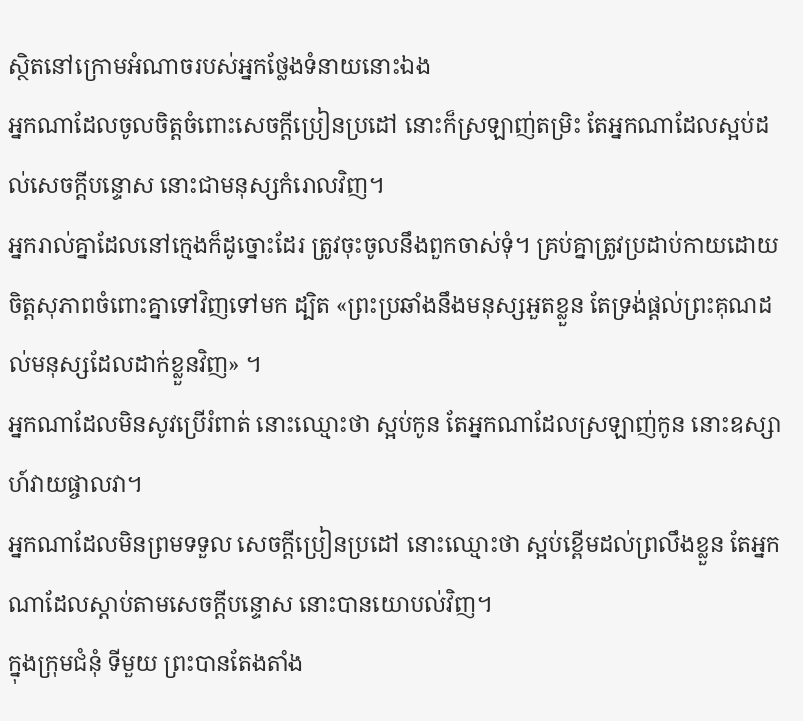ស្ថិតនៅក្រោមអំណាចរបស់អ្នកថ្លែងទំនាយនោះឯង
អ្នកណាដែលចូលចិត្តចំពោះសេចក្ដីប្រៀនប្រដៅ នោះក៏ស្រឡាញ់តម្រិះ តែអ្នកណាដែលស្អប់ដល់សេចក្ដីបន្ទោស នោះជាមនុស្សកំរោលវិញ។
អ្នករាល់គ្នាដែលនៅក្មេងក៏ដូច្នោះដែរ ត្រូវចុះចូលនឹងពួកចាស់ទុំ។ គ្រប់គ្នាត្រូវប្រដាប់កាយដោយចិត្តសុភាពចំពោះគ្នាទៅវិញទៅមក ដ្បិត «ព្រះប្រឆាំងនឹងមនុស្សអួតខ្លួន តែទ្រង់ផ្តល់ព្រះគុណដល់មនុស្សដែលដាក់ខ្លួនវិញ» ។
អ្នកណាដែលមិនសូវប្រើរំពាត់ នោះឈ្មោះថា ស្អប់កូន តែអ្នកណាដែលស្រឡាញ់កូន នោះឧស្សាហ៍វាយផ្ចាលវា។
អ្នកណាដែលមិនព្រមទទួល សេចក្ដីប្រៀនប្រដៅ នោះឈ្មោះថា ស្អប់ខ្ពើមដល់ព្រលឹងខ្លួន តែអ្នកណាដែលស្តាប់តាមសេចក្ដីបន្ទោស នោះបានយោបល់វិញ។
ក្នុងក្រុមជំនុំ ទីមួយ ព្រះបានតែងតាំង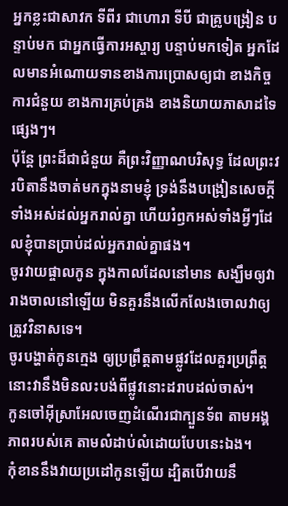អ្នកខ្លះជាសាវក ទីពីរ ជាហោរា ទីបី ជាគ្រូបង្រៀន បន្ទាប់មក ជាអ្នកធ្វើការអស្ចារ្យ បន្ទាប់មកទៀត អ្នកដែលមានអំណោយទានខាងការប្រោសឲ្យជា ខាងកិច្ចការជំនួយ ខាងការគ្រប់គ្រង ខាងនិយាយភាសាដទៃផ្សេងៗ។
ប៉ុន្តែ ព្រះដ៏ជាជំនួយ គឺព្រះវិញ្ញាណបរិសុទ្ធ ដែលព្រះវរបិតានឹងចាត់មកក្នុងនាមខ្ញុំ ទ្រង់នឹងបង្រៀនសេចក្ដីទាំងអស់ដល់អ្នករាល់គ្នា ហើយរំឭកអស់ទាំងអ្វីៗដែលខ្ញុំបានប្រាប់ដល់អ្នករាល់គ្នាផង។
ចូរវាយផ្ចាលកូន ក្នុងកាលដែលនៅមាន សង្ឃឹមឲ្យវារាងចាលនៅឡើយ មិនគួរនឹងលើកលែងចោលវាឲ្យត្រូវវិនាសទេ។
ចូរបង្ហាត់កូនក្មេង ឲ្យប្រព្រឹត្តតាមផ្លូវដែលគួរប្រព្រឹត្ត នោះវានឹងមិនលះបង់ពីផ្លូវនោះដរាបដល់ចាស់។
កូនចៅអ៊ីស្រាអែលចេញដំណើរជាក្បួនទ័ព តាមអង្គភាពរបស់គេ តាមលំដាប់លំដោយបែបនេះឯង។
កុំខាននឹងវាយប្រដៅកូនឡើយ ដ្បិតបើវាយនឹ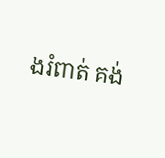ងរំពាត់ គង់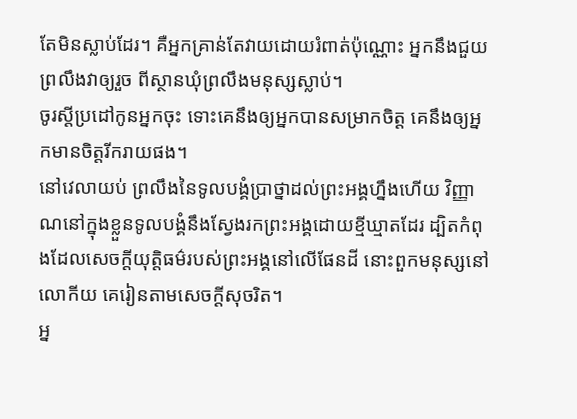តែមិនស្លាប់ដែរ។ គឺអ្នកគ្រាន់តែវាយដោយរំពាត់ប៉ុណ្ណោះ អ្នកនឹងជួយព្រលឹងវាឲ្យរួច ពីស្ថានឃុំព្រលឹងមនុស្សស្លាប់។
ចូរស្តីប្រដៅកូនអ្នកចុះ ទោះគេនឹងឲ្យអ្នកបានសម្រាកចិត្ត គេនឹងឲ្យអ្នកមានចិត្តរីករាយផង។
នៅវេលាយប់ ព្រលឹងនៃទូលបង្គំប្រាថ្នាដល់ព្រះអង្គហ្នឹងហើយ វិញ្ញាណនៅក្នុងខ្លួនទូលបង្គំនឹងស្វែងរកព្រះអង្គដោយខ្មីឃ្មាតដែរ ដ្បិតកំពុងដែលសេចក្ដីយុត្តិធម៌របស់ព្រះអង្គនៅលើផែនដី នោះពួកមនុស្សនៅលោកីយ គេរៀនតាមសេចក្ដីសុចរិត។
អ្ន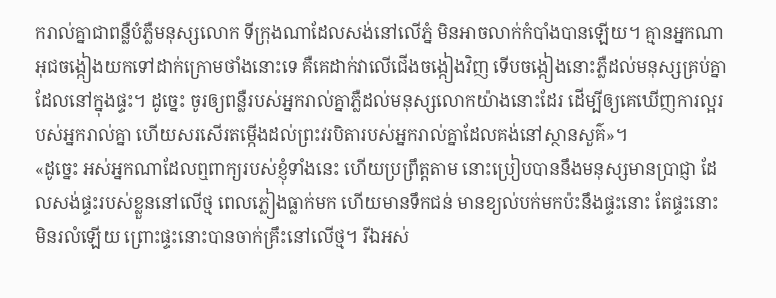ករាល់គ្នាជាពន្លឺបំភ្លឺមនុស្សលោក ទីក្រុងណាដែលសង់នៅលើភ្នំ មិនអាចលាក់កំបាំងបានឡើយ។ គ្មានអ្នកណាអុជចង្កៀងយកទៅដាក់ក្រោមថាំងនោះទេ គឺគេដាក់វាលើជើងចង្កៀងវិញ ទើបចង្កៀងនោះភ្លឺដល់មនុស្សគ្រប់គ្នាដែលនៅក្នុងផ្ទះ។ ដូច្នេះ ចូរឲ្យពន្លឺរបស់អ្នករាល់គ្នាភ្លឺដល់មនុស្សលោកយ៉ាងនោះដែរ ដើម្បីឲ្យគេឃើញការល្អរបស់អ្នករាល់គ្នា ហើយសរសើរតម្កើងដល់ព្រះវរបិតារបស់អ្នករាល់គ្នាដែលគង់នៅស្ថានសួគ៌»។
«ដូច្នេះ អស់អ្នកណាដែលឮពាក្យរបស់ខ្ញុំទាំងនេះ ហើយប្រព្រឹត្តតាម នោះប្រៀបបាននឹងមនុស្សមានប្រាជ្ញា ដែលសង់ផ្ទះរបស់ខ្លួននៅលើថ្ម ពេលភ្លៀងធ្លាក់មក ហើយមានទឹកជន់ មានខ្យល់បក់មកប៉ះនឹងផ្ទះនោះ តែផ្ទះនោះមិនរលំឡើយ ព្រោះផ្ទះនោះបានចាក់គ្រឹះនៅលើថ្ម។ រីឯអស់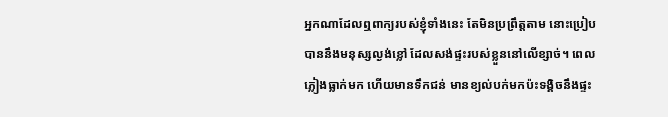អ្នកណាដែលឮពាក្យរបស់ខ្ញុំទាំងនេះ តែមិនប្រព្រឹត្តតាម នោះប្រៀបបាននឹងមនុស្សល្ងង់ខ្លៅ ដែលសង់ផ្ទះរបស់ខ្លួននៅលើខ្សាច់។ ពេលភ្លៀងធ្លាក់មក ហើយមានទឹកជន់ មានខ្យល់បក់មកប៉ះទង្គិចនឹងផ្ទះ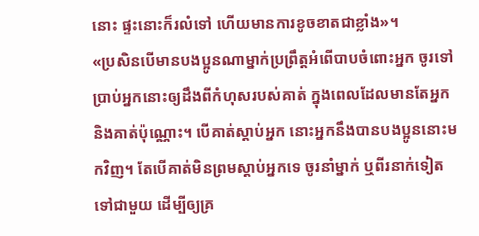នោះ ផ្ទះនោះក៏រលំទៅ ហើយមានការខូចខាតជាខ្លាំង»។
«ប្រសិនបើមានបងប្អូនណាម្នាក់ប្រព្រឹត្តអំពើបាបចំពោះអ្នក ចូរទៅប្រាប់អ្នកនោះឲ្យដឹងពីកំហុសរបស់គាត់ ក្នុងពេលដែលមានតែអ្នក និងគាត់ប៉ុណ្ណោះ។ បើគាត់ស្តាប់អ្នក នោះអ្នកនឹងបានបងប្អូននោះមកវិញ។ តែបើគាត់មិនព្រមស្តាប់អ្នកទេ ចូរនាំម្នាក់ ឬពីរនាក់ទៀតទៅជាមួយ ដើម្បីឲ្យគ្រ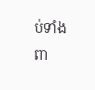ប់ទាំងពា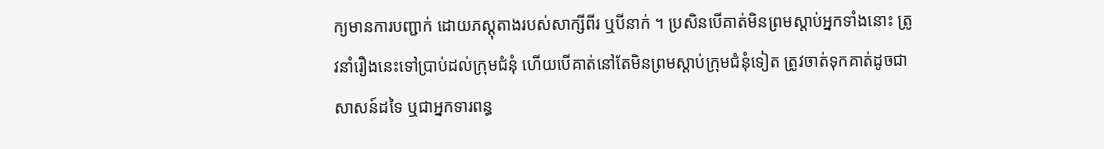ក្យមានការបញ្ជាក់ ដោយភស្ដុតាងរបស់សាក្សីពីរ ឬបីនាក់ ។ ប្រសិនបើគាត់មិនព្រមស្តាប់អ្នកទាំងនោះ ត្រូវនាំរឿងនេះទៅប្រាប់ដល់ក្រុមជំនុំ ហើយបើគាត់នៅតែមិនព្រមស្តាប់ក្រុមជំនុំទៀត ត្រូវចាត់ទុកគាត់ដូចជាសាសន៍ដទៃ ឬជាអ្នកទារពន្ធ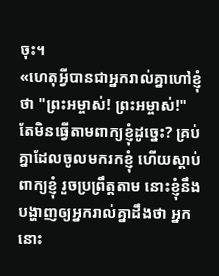ចុះ។
«ហេតុអ្វីបានជាអ្នករាល់គ្នាហៅខ្ញុំថា "ព្រះអម្ចាស់! ព្រះអម្ចាស់!" តែមិនធ្វើតាមពាក្យខ្ញុំដូច្នេះ? គ្រប់គ្នាដែលចូលមករកខ្ញុំ ហើយស្តាប់ពាក្យខ្ញុំ រួចប្រព្រឹត្តតាម នោះខ្ញុំនឹងបង្ហាញឲ្យអ្នករាល់គ្នាដឹងថា អ្នកនោះ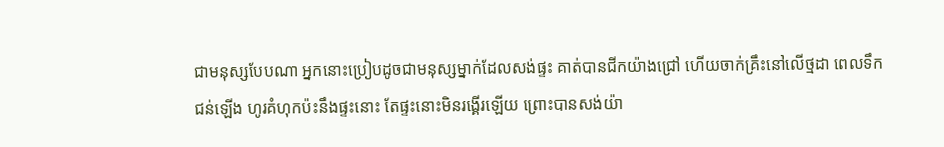ជាមនុស្សបែបណា អ្នកនោះប្រៀបដូចជាមនុស្សម្នាក់ដែលសង់ផ្ទះ គាត់បានជីកយ៉ាងជ្រៅ ហើយចាក់គ្រឹះនៅលើថ្មដា ពេលទឹកជន់ឡើង ហូរគំហុកប៉ះនឹងផ្ទះនោះ តែផ្ទះនោះមិនរង្គើរឡើយ ព្រោះបានសង់យ៉ា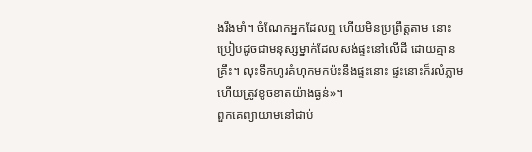ងរឹងមាំ។ ចំណែកអ្នកដែលឮ ហើយមិនប្រព្រឹត្តតាម នោះប្រៀបដូចជាមនុស្សម្នាក់ដែលសង់ផ្ទះនៅលើដី ដោយគ្មានគ្រឹះ។ លុះទឹកហូរគំហុកមកប៉ះនឹងផ្ទះនោះ ផ្ទះនោះក៏រលំភ្លាម ហើយត្រូវខូចខាតយ៉ាងធ្ងន់»។
ពួកគេព្យាយាមនៅជាប់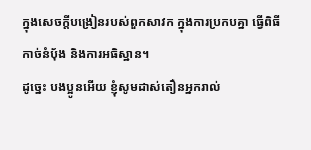ក្នុងសេចក្តីបង្រៀនរបស់ពួកសាវក ក្នុងការប្រកបគ្នា ធ្វើពិធីកាច់នំបុ័ង និងការអធិស្ឋាន។
ដូច្នេះ បងប្អូនអើយ ខ្ញុំសូមដាស់តឿនអ្នករាល់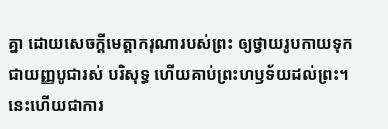គ្នា ដោយសេចក្តីមេត្តាករុណារបស់ព្រះ ឲ្យថ្វាយរូបកាយទុកជាយញ្ញបូជារស់ បរិសុទ្ធ ហើយគាប់ព្រះហឫទ័យដល់ព្រះ។ នេះហើយជាការ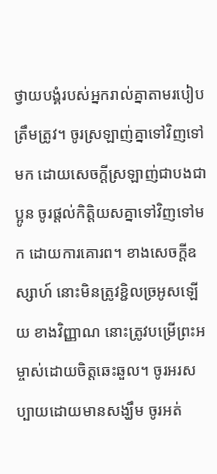ថ្វាយបង្គំរបស់អ្នករាល់គ្នាតាមរបៀបត្រឹមត្រូវ។ ចូរស្រឡាញ់គ្នាទៅវិញទៅមក ដោយសេចក្ដីស្រឡាញ់ជាបងជាប្អូន ចូរផ្តល់កិត្តិយសគ្នាទៅវិញទៅមក ដោយការគោរព។ ខាងសេចក្ដីឧស្សាហ៍ នោះមិនត្រូវខ្ជិលច្រអូសឡើយ ខាងវិញ្ញាណ នោះត្រូវបម្រើព្រះអម្ចាស់ដោយចិត្តឆេះឆួល។ ចូរអរសប្បាយដោយមានសង្ឃឹម ចូរអត់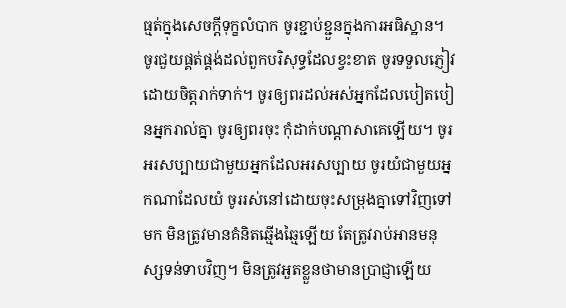ធ្មត់ក្នុងសេចក្តីទុក្ខលំបាក ចូរខ្ជាប់ខ្ជួនក្នុងការអធិស្ឋាន។ ចូរជួយផ្គត់ផ្គង់ដល់ពួកបរិសុទ្ធដែលខ្វះខាត ចូរទទួលភ្ញៀវដោយចិត្តរាក់ទាក់។ ចូរឲ្យពរដល់អស់អ្នកដែលបៀតបៀនអ្នករាល់គ្នា ចូរឲ្យពរចុះ កុំដាក់បណ្ដាសាគេឡើយ។ ចូរអរសប្បាយជាមួយអ្នកដែលអរសប្បាយ ចូរយំជាមួយអ្នកណាដែលយំ ចូររស់នៅដោយចុះសម្រុងគ្នាទៅវិញទៅមក មិនត្រូវមានគំនិតឆ្មើងឆ្មៃឡើយ តែត្រូវរាប់អានមនុស្សទន់ទាបវិញ។ មិនត្រូវអួតខ្លួនថាមានប្រាជ្ញាឡើយ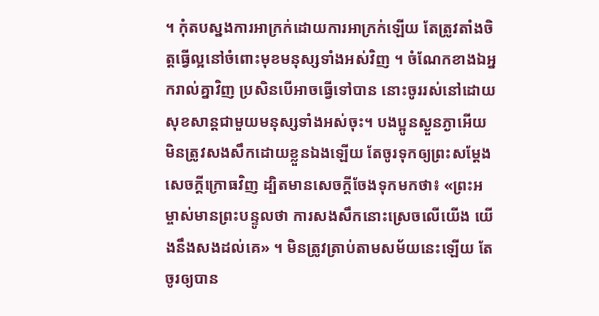។ កុំតបស្នងការអាក្រក់ដោយការអាក្រក់ឡើយ តែត្រូវតាំងចិត្តធ្វើល្អនៅចំពោះមុខមនុស្សទាំងអស់វិញ ។ ចំណែកខាងឯអ្នករាល់គ្នាវិញ ប្រសិនបើអាចធ្វើទៅបាន នោះចូររស់នៅដោយសុខសាន្តជាមួយមនុស្សទាំងអស់ចុះ។ បងប្អូនស្ងួនភ្ងាអើយ មិនត្រូវសងសឹកដោយខ្លួនឯងឡើយ តែចូរទុកឲ្យព្រះសម្ដែងសេចក្ដីក្រោធវិញ ដ្បិតមានសេចក្តីចែងទុកមកថា៖ «ព្រះអម្ចាស់មានព្រះបន្ទូលថា ការសងសឹកនោះស្រេចលើយើង យើងនឹងសងដល់គេ» ។ មិនត្រូវត្រាប់តាមសម័យនេះឡើយ តែចូរឲ្យបាន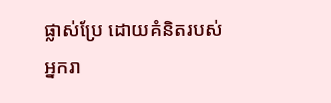ផ្លាស់ប្រែ ដោយគំនិតរបស់អ្នករា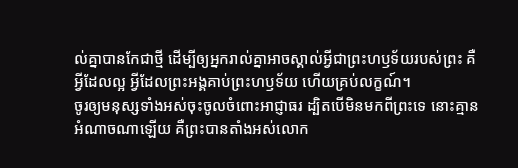ល់គ្នាបានកែជាថ្មី ដើម្បីឲ្យអ្នករាល់គ្នាអាចស្គាល់អ្វីជាព្រះហឫទ័យរបស់ព្រះ គឺអ្វីដែលល្អ អ្វីដែលព្រះអង្គគាប់ព្រះហឫទ័យ ហើយគ្រប់លក្ខណ៍។
ចូរឲ្យមនុស្សទាំងអស់ចុះចូលចំពោះអាជ្ញាធរ ដ្បិតបើមិនមកពីព្រះទេ នោះគ្មានអំណាចណាឡើយ គឺព្រះបានតាំងអស់លោក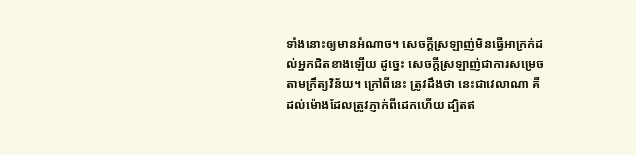ទាំងនោះឲ្យមានអំណាច។ សេចក្តីស្រឡាញ់មិនធ្វើអាក្រក់ដល់អ្នកជិតខាងឡើយ ដូច្នេះ សេចក្តីស្រឡាញ់ជាការសម្រេចតាមក្រឹត្យវិន័យ។ ក្រៅពីនេះ ត្រូវដឹងថា នេះជាវេលាណា គឺដល់ម៉ោងដែលត្រូវភ្ញាក់ពីដេកហើយ ដ្បិតឥ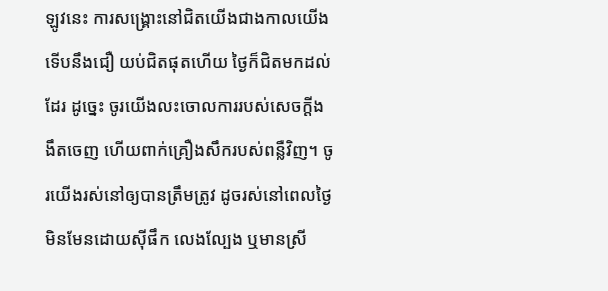ឡូវនេះ ការសង្គ្រោះនៅជិតយើងជាងកាលយើងទើបនឹងជឿ យប់ជិតផុតហើយ ថ្ងៃក៏ជិតមកដល់ដែរ ដូច្នេះ ចូរយើងលះចោលការរបស់សេចក្តីងងឹតចេញ ហើយពាក់គ្រឿងសឹករបស់ពន្លឺវិញ។ ចូរយើងរស់នៅឲ្យបានត្រឹមត្រូវ ដូចរស់នៅពេលថ្ងៃ មិនមែនដោយស៊ីផឹក លេងល្បែង ឬមានស្រី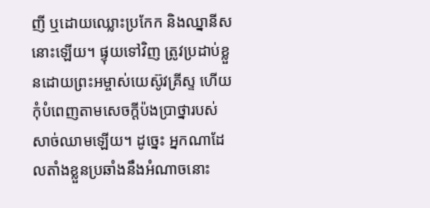ញី ឬដោយឈ្លោះប្រកែក និងឈ្នានីស នោះឡើយ។ ផ្ទុយទៅវិញ ត្រូវប្រដាប់ខ្លួនដោយព្រះអម្ចាស់យេស៊ូវគ្រីស្ទ ហើយកុំបំពេញតាមសេចក្ដីប៉ងប្រាថ្នារបស់សាច់ឈាមឡើយ។ ដូច្នេះ អ្នកណាដែលតាំងខ្លួនប្រឆាំងនឹងអំណាចនោះ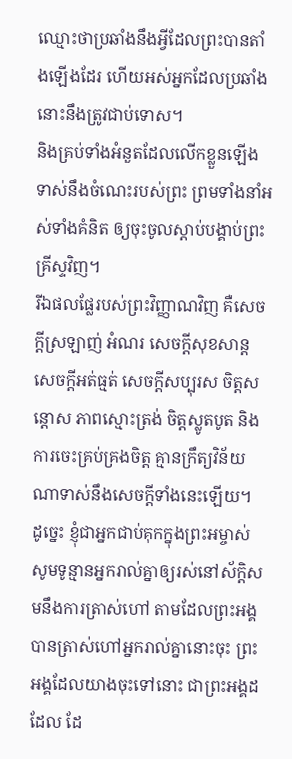ឈ្មោះថាប្រឆាំងនឹងអ្វីដែលព្រះបានតាំងឡើងដែរ ហើយអស់អ្នកដែលប្រឆាំង នោះនឹងត្រូវជាប់ទោស។
និងគ្រប់ទាំងអំនួតដែលលើកខ្លួនឡើងទាស់នឹងចំណេះរបស់ព្រះ ព្រមទាំងនាំអស់ទាំងគំនិត ឲ្យចុះចូលស្តាប់បង្គាប់ព្រះគ្រីស្ទវិញ។
រីឯផលផ្លែរបស់ព្រះវិញ្ញាណវិញ គឺសេចក្ដីស្រឡាញ់ អំណរ សេចក្ដីសុខសាន្ត សេចក្ដីអត់ធ្មត់ សេចក្ដីសប្បុរស ចិត្តសន្ដោស ភាពស្មោះត្រង់ ចិត្តស្លូតបូត និងការចេះគ្រប់គ្រងចិត្ត គ្មានក្រឹត្យវិន័យណាទាស់នឹងសេចក្ដីទាំងនេះឡើយ។
ដូច្នេះ ខ្ញុំជាអ្នកជាប់គុកក្នុងព្រះអម្ចាស់ សូមទូន្មានអ្នករាល់គ្នាឲ្យរស់នៅស័ក្ដិសមនឹងការត្រាស់ហៅ តាមដែលព្រះអង្គបានត្រាស់ហៅអ្នករាល់គ្នានោះចុះ ព្រះអង្គដែលយាងចុះទៅនោះ ជាព្រះអង្គដដែល ដែ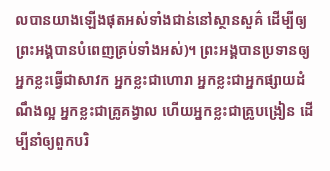លបានយាងឡើងផុតអស់ទាំងជាន់នៅស្ថានសួគ៌ ដើម្បីឲ្យព្រះអង្គបានបំពេញគ្រប់ទាំងអស់)។ ព្រះអង្គបានប្រទានឲ្យអ្នកខ្លះធ្វើជាសាវក អ្នកខ្លះជាហោរា អ្នកខ្លះជាអ្នកផ្សាយដំណឹងល្អ អ្នកខ្លះជាគ្រូគង្វាល ហើយអ្នកខ្លះជាគ្រូបង្រៀន ដើម្បីនាំឲ្យពួកបរិ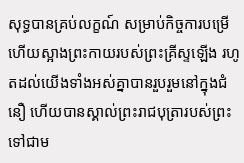សុទ្ធបានគ្រប់លក្ខណ៍ សម្រាប់កិច្ចការបម្រើ ហើយស្អាងព្រះកាយរបស់ព្រះគ្រីស្ទឡើង រហូតដល់យើងទាំងអស់គ្នាបានរួបរួមនៅក្នុងជំនឿ ហើយបានស្គាល់ព្រះរាជបុត្រារបស់ព្រះ ទៅជាម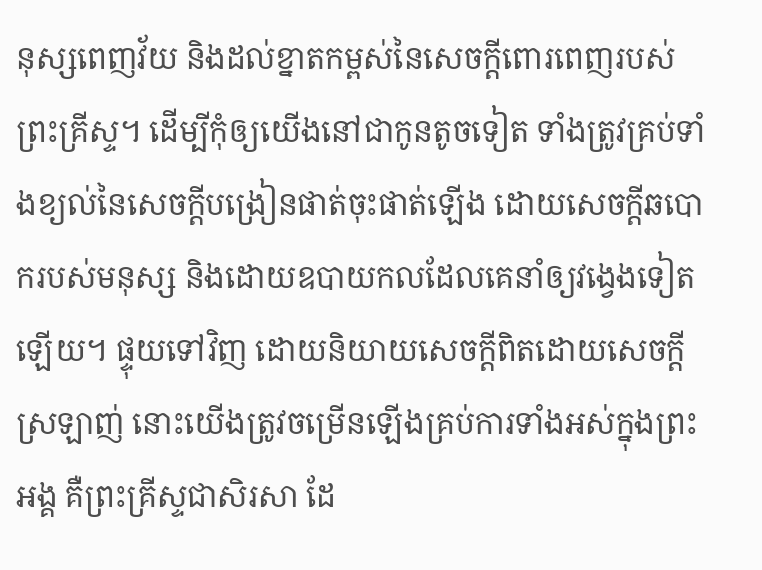នុស្សពេញវ័យ និងដល់ខ្នាតកម្ពស់នៃសេចក្តីពោរពេញរបស់ព្រះគ្រីស្ទ។ ដើម្បីកុំឲ្យយើងនៅជាកូនតូចទៀត ទាំងត្រូវគ្រប់ទាំងខ្យល់នៃសេចក្តីបង្រៀនផាត់ចុះផាត់ឡើង ដោយសេចក្តីឆបោករបស់មនុស្ស និងដោយឧបាយកលដែលគេនាំឲ្យវង្វេងទៀតឡើយ។ ផ្ទុយទៅវិញ ដោយនិយាយសេចក្តីពិតដោយសេចក្តីស្រឡាញ់ នោះយើងត្រូវចម្រើនឡើងគ្រប់ការទាំងអស់ក្នុងព្រះអង្គ គឺព្រះគ្រីស្ទជាសិរសា ដែ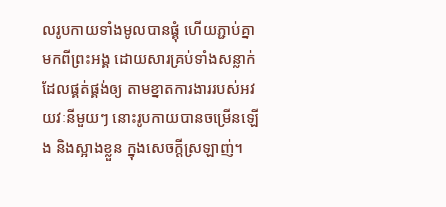លរូបកាយទាំងមូលបានផ្គុំ ហើយភ្ជាប់គ្នាមកពីព្រះអង្គ ដោយសារគ្រប់ទាំងសន្លាក់ដែលផ្គត់ផ្គង់ឲ្យ តាមខ្នាតការងាររបស់អវយវៈនីមួយៗ នោះរូបកាយបានចម្រើនឡើង និងស្អាងខ្លួន ក្នុងសេចក្តីស្រឡាញ់។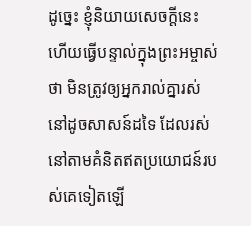ដូច្នេះ ខ្ញុំនិយាយសេចក្តីនេះ ហើយធ្វើបន្ទាល់ក្នុងព្រះអម្ចាស់ថា មិនត្រូវឲ្យអ្នករាល់គ្នារស់នៅដូចសាសន៍ដទៃ ដែលរស់នៅតាមគំនិតឥតប្រយោជន៍របស់គេទៀតឡើ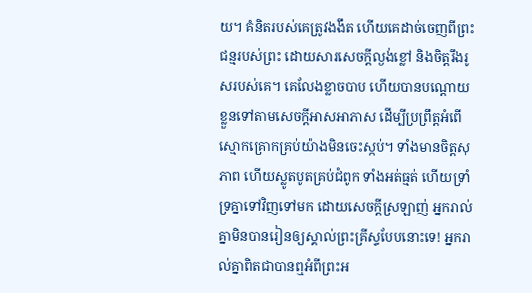យ។ គំនិតរបស់គេត្រូវងងឹត ហើយគេដាច់ចេញពីព្រះជន្មរបស់ព្រះ ដោយសារសេចក្តីល្ងង់ខ្លៅ និងចិត្តរឹងរូសរបស់គេ។ គេលែងខ្លាចបាប ហើយបានបណ្ដោយខ្លួនទៅតាមសេចក្តីអាសអាភាស ដើម្បីប្រព្រឹត្តអំពើស្មោកគ្រោកគ្រប់យ៉ាងមិនចេះស្កប់។ ទាំងមានចិត្តសុភាព ហើយស្លូតបូតគ្រប់ជំពូក ទាំងអត់ធ្មត់ ហើយទ្រាំទ្រគ្នាទៅវិញទៅមក ដោយសេចក្ដីស្រឡាញ់ អ្នករាល់គ្នាមិនបានរៀនឲ្យស្គាល់ព្រះគ្រីស្ទបែបនោះទេ! អ្នករាល់គ្នាពិតជាបានឮអំពីព្រះអ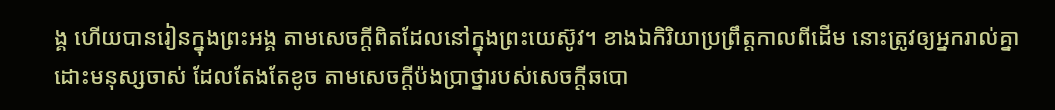ង្គ ហើយបានរៀនក្នុងព្រះអង្គ តាមសេចក្តីពិតដែលនៅក្នុងព្រះយេស៊ូវ។ ខាងឯកិរិយាប្រព្រឹត្តកាលពីដើម នោះត្រូវឲ្យអ្នករាល់គ្នាដោះមនុស្សចាស់ ដែលតែងតែខូច តាមសេចក្តីប៉ងប្រាថ្នារបស់សេចក្តីឆបោ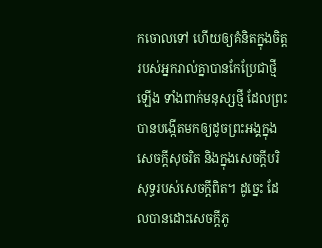កចោលទៅ ហើយឲ្យគំនិតក្នុងចិត្តរបស់អ្នករាល់គ្នាបានកែប្រែជាថ្មីឡើង ទាំងពាក់មនុស្សថ្មី ដែលព្រះបានបង្កើតមកឲ្យដូចព្រះអង្គក្នុងសេចក្តីសុចរិត និងក្នុងសេចក្តីបរិសុទ្ធរបស់សេចក្តីពិត។ ដូច្នេះ ដែលបានដោះសេចក្តីភូ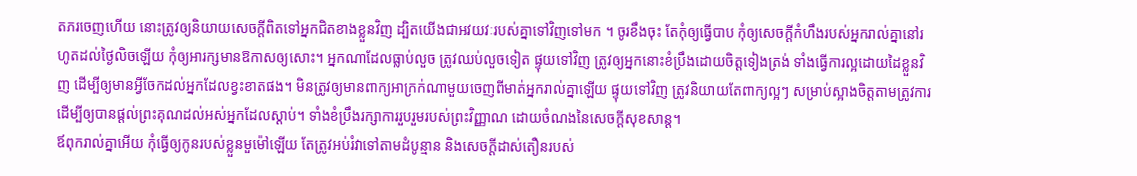តភរចេញហើយ នោះត្រូវឲ្យនិយាយសេចក្តីពិតទៅអ្នកជិតខាងខ្លួនវិញ ដ្បិតយើងជាអវយវៈរបស់គ្នាទៅវិញទៅមក ។ ចូរខឹងចុះ តែកុំឲ្យធ្វើបាប កុំឲ្យសេចក្តីកំហឹងរបស់អ្នករាល់គ្នានៅរហូតដល់ថ្ងៃលិចឡើយ កុំឲ្យអារក្សមានឱកាសឲ្យសោះ។ អ្នកណាដែលធ្លាប់លួច ត្រូវឈប់លួចទៀត ផ្ទុយទៅវិញ ត្រូវឲ្យអ្នកនោះខំប្រឹងដោយចិត្តទៀងត្រង់ ទាំងធ្វើការល្អដោយដៃខ្លួនវិញ ដើម្បីឲ្យមានអ្វីចែកដល់អ្នកដែលខ្វះខាតផង។ មិនត្រូវឲ្យមានពាក្យអាក្រក់ណាមួយចេញពីមាត់អ្នករាល់គ្នាឡើយ ផ្ទុយទៅវិញ ត្រូវនិយាយតែពាក្យល្អៗ សម្រាប់ស្អាងចិត្តតាមត្រូវការ ដើម្បីឲ្យបានផ្តល់ព្រះគុណដល់អស់អ្នកដែលស្តាប់។ ទាំងខំប្រឹងរក្សាការរួបរួមរបស់ព្រះវិញ្ញាណ ដោយចំណងនៃសេចក្ដីសុខសាន្ត។
ឪពុករាល់គ្នាអើយ កុំធ្វើឲ្យកូនរបស់ខ្លួនមួម៉ៅឡើយ តែត្រូវអប់រំវាទៅតាមដំបូន្មាន និងសេចក្តីដាស់តឿនរបស់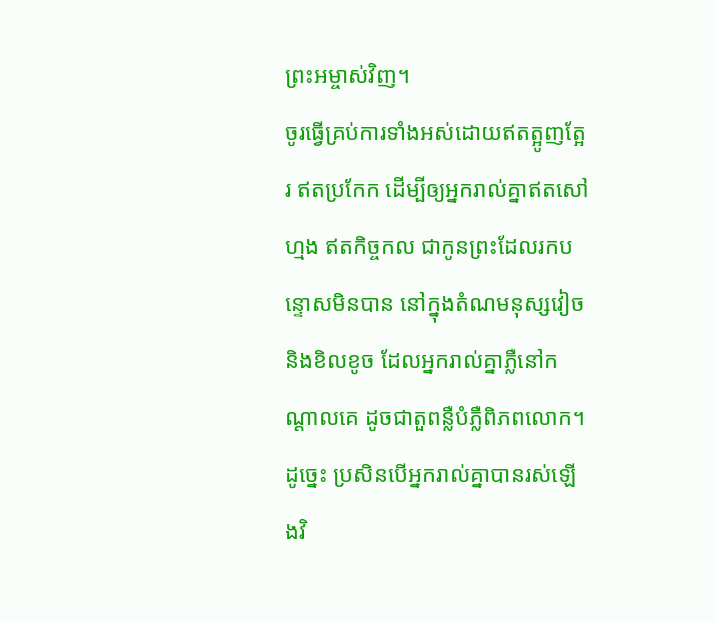ព្រះអម្ចាស់វិញ។
ចូរធ្វើគ្រប់ការទាំងអស់ដោយឥតត្អូញត្អែរ ឥតប្រកែក ដើម្បីឲ្យអ្នករាល់គ្នាឥតសៅហ្មង ឥតកិច្ចកល ជាកូនព្រះដែលរកបន្ទោសមិនបាន នៅក្នុងតំណមនុស្សវៀច និងខិលខូច ដែលអ្នករាល់គ្នាភ្លឺនៅកណ្ដាលគេ ដូចជាតួពន្លឺបំភ្លឺពិភពលោក។
ដូច្នេះ ប្រសិនបើអ្នករាល់គ្នាបានរស់ឡើងវិ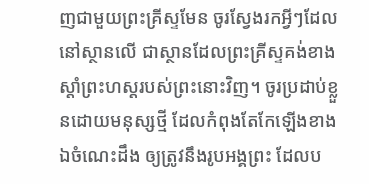ញជាមួយព្រះគ្រីស្ទមែន ចូរស្វែងរកអ្វីៗដែលនៅស្ថានលើ ជាស្ថានដែលព្រះគ្រីស្ទគង់ខាងស្តាំព្រះហស្តរបស់ព្រះនោះវិញ។ ចូរប្រដាប់ខ្លួនដោយមនុស្សថ្មី ដែលកំពុងតែកែឡើងខាងឯចំណេះដឹង ឲ្យត្រូវនឹងរូបអង្គព្រះ ដែលប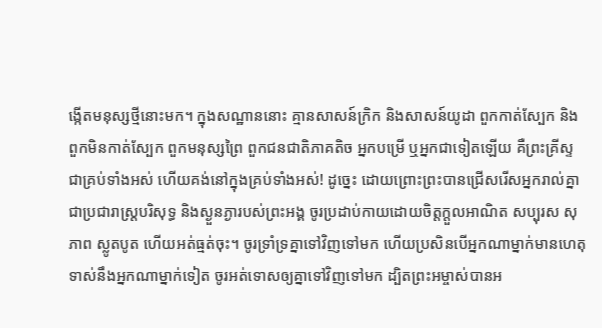ង្កើតមនុស្សថ្មីនោះមក។ ក្នុងសណ្ឋាននោះ គ្មានសាសន៍ក្រិក និងសាសន៍យូដា ពួកកាត់ស្បែក និងពួកមិនកាត់ស្បែក ពួកមនុស្សព្រៃ ពួកជនជាតិភាគតិច អ្នកបម្រើ ឬអ្នកជាទៀតឡើយ គឺព្រះគ្រីស្ទជាគ្រប់ទាំងអស់ ហើយគង់នៅក្នុងគ្រប់ទាំងអស់! ដូច្នេះ ដោយព្រោះព្រះបានជ្រើសរើសអ្នករាល់គ្នាជាប្រជារាស្រ្តបរិសុទ្ធ និងស្ងួនភ្ងារបស់ព្រះអង្គ ចូរប្រដាប់កាយដោយចិត្តក្តួលអាណិត សប្បុរស សុភាព ស្លូតបូត ហើយអត់ធ្មត់ចុះ។ ចូរទ្រាំទ្រគ្នាទៅវិញទៅមក ហើយប្រសិនបើអ្នកណាម្នាក់មានហេតុទាស់នឹងអ្នកណាម្នាក់ទៀត ចូរអត់ទោសឲ្យគ្នាទៅវិញទៅមក ដ្បិតព្រះអម្ចាស់បានអ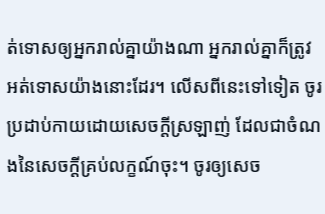ត់ទោសឲ្យអ្នករាល់គ្នាយ៉ាងណា អ្នករាល់គ្នាក៏ត្រូវអត់ទោសយ៉ាងនោះដែរ។ លើសពីនេះទៅទៀត ចូរប្រដាប់កាយដោយសេចក្តីស្រឡាញ់ ដែលជាចំណងនៃសេចក្តីគ្រប់លក្ខណ៍ចុះ។ ចូរឲ្យសេច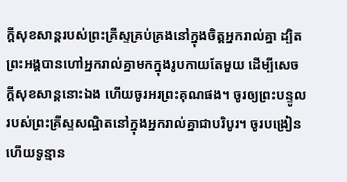ក្តីសុខសាន្តរបស់ព្រះគ្រីស្ទគ្រប់គ្រងនៅក្នុងចិត្តអ្នករាល់គ្នា ដ្បិតព្រះអង្គបានហៅអ្នករាល់គ្នាមកក្នុងរូបកាយតែមួយ ដើម្បីសេចក្ដីសុខសាន្តនោះឯង ហើយចូរអរព្រះគុណផង។ ចូរឲ្យព្រះបន្ទូលរបស់ព្រះគ្រីស្ទសណ្ឋិតនៅក្នុងអ្នករាល់គ្នាជាបរិបូរ។ ចូរបង្រៀន ហើយទូន្មាន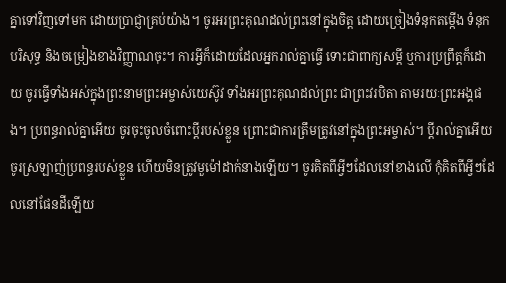គ្នាទៅវិញទៅមក ដោយប្រាជ្ញាគ្រប់យ៉ាង។ ចូរអរព្រះគុណដល់ព្រះនៅក្នុងចិត្ត ដោយច្រៀងទំនុកតម្កើង ទំនុកបរិសុទ្ធ និងចម្រៀងខាងវិញ្ញាណចុះ។ ការអ្វីក៏ដោយដែលអ្នករាល់គ្នាធ្វើ ទោះជាពាក្យសម្ដី ឬការប្រព្រឹត្តក៏ដោយ ចូរធ្វើទាំងអស់ក្នុងព្រះនាមព្រះអម្ចាស់យេស៊ូវ ទាំងអរព្រះគុណដល់ព្រះ ជាព្រះវរបិតា តាមរយៈព្រះអង្គផង។ ប្រពន្ធរាល់គ្នាអើយ ចូរចុះចូលចំពោះប្តីរបស់ខ្លួន ព្រោះជាការត្រឹមត្រូវនៅក្នុងព្រះអម្ចាស់។ ប្ដីរាល់គ្នាអើយ ចូរស្រឡាញ់ប្រពន្ធរបស់ខ្លួន ហើយមិនត្រូវមួម៉ៅដាក់នាងឡើយ។ ចូរគិតពីអ្វីៗដែលនៅខាងលើ កុំគិតពីអ្វីៗដែលនៅផែនដីឡើយ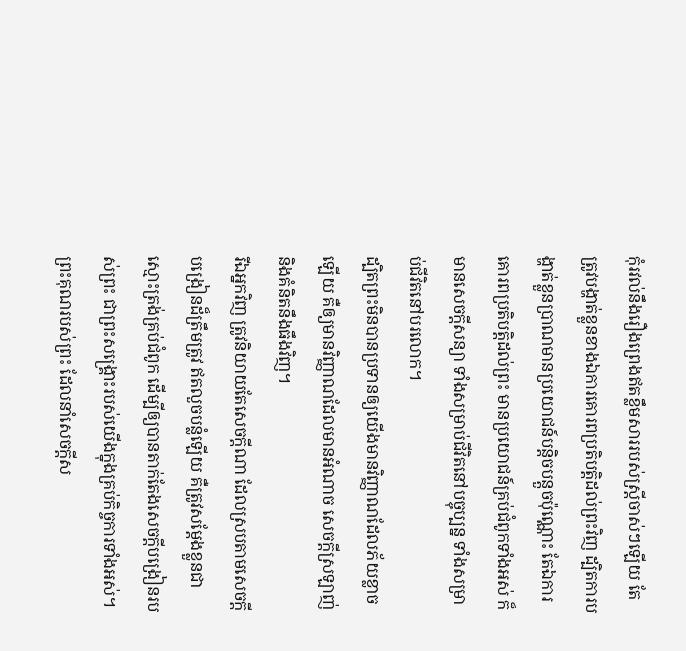កុំរវល់នឹងរឿងព្រេងឥតខ្លឹមសាររបស់ស្ត្រីចាស់ៗឡើយ តែត្រូវបង្ហាត់ខ្លួនខាងឯការគោរពប្រតិបត្តិដល់ព្រះវិញ ដ្បិតការបង្ហាត់ខ្លួនប្រាណមានប្រយោជន៍បន្តិចបន្តួចប៉ុណ្ណោះ តែឯការគោរពប្រតិបត្តិដល់ព្រះ មានប្រយោជន៍គ្រប់ជំពូកទាំងអស់ ក៏មានសេចក្ដីសន្យា ទាំងសម្រាប់ជីវិតនៅបច្ចុប្បន្ន ទាំងសម្រាប់ជីវិតនៅបរលោក។
ដ្បិតព្រះមិនបានប្រទានឲ្យយើងមានវិញ្ញាណដែលភ័យខ្លាចឡើយ គឺឲ្យមានវិញ្ញាណដែលមានអំណាច សេចក្ដីស្រឡាញ់ និងគំនិតនឹងធឹងវិញ។
រីឯអ្នកវិញ ត្រូវនិយាយតែសេចក្ដីណា ដែលស្របតាមសេចក្ដីបង្រៀនដ៏ត្រឹមត្រូវ ឥតលួចបន្លំឡើយ គឺត្រូវសម្តែងខ្លួនជាស្មោះត្រង់គ្រប់ជំពូក ដើម្បីឲ្យបានតាក់តែងសេចក្ដីបង្រៀនរបស់ព្រះ ជាព្រះសង្គ្រោះរបស់យើងក្នុងគ្រប់កិច្ចការទាំងអស់។ ព្រះគុណរបស់ព្រះ ដែលនាំសេចក្ដីស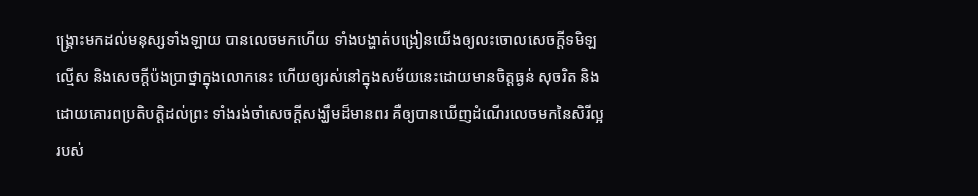ង្គ្រោះមកដល់មនុស្សទាំងឡាយ បានលេចមកហើយ ទាំងបង្ហាត់បង្រៀនយើងឲ្យលះចោលសេចក្ដីទមិឡល្មើស និងសេចក្ដីប៉ងប្រាថ្នាក្នុងលោកនេះ ហើយឲ្យរស់នៅក្នុងសម័យនេះដោយមានចិត្តធ្ងន់ សុចរិត និងដោយគោរពប្រតិបត្តិដល់ព្រះ ទាំងរង់ចាំសេចក្ដីសង្ឃឹមដ៏មានពរ គឺឲ្យបានឃើញដំណើរលេចមកនៃសិរីល្អរបស់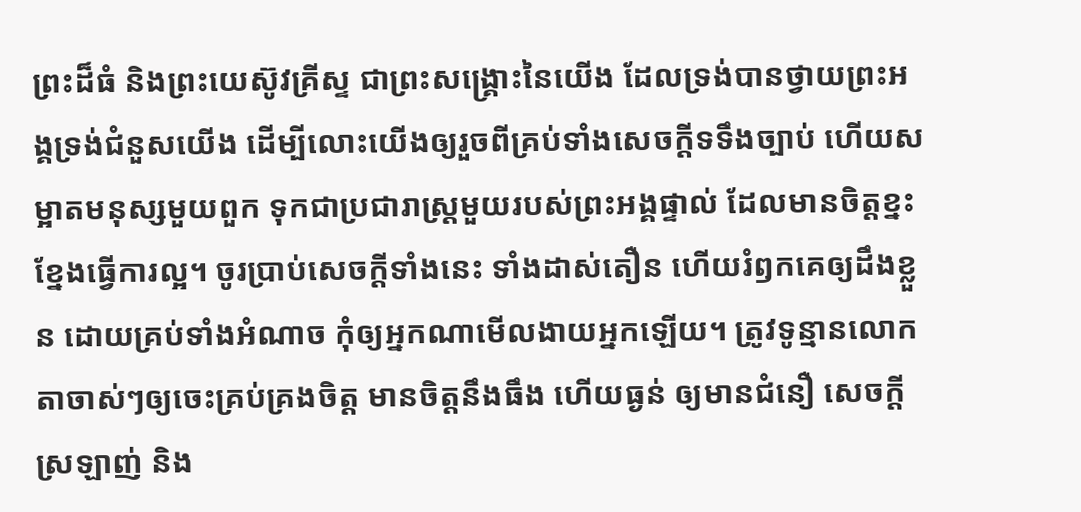ព្រះដ៏ធំ និងព្រះយេស៊ូវគ្រីស្ទ ជាព្រះសង្គ្រោះនៃយើង ដែលទ្រង់បានថ្វាយព្រះអង្គទ្រង់ជំនួសយើង ដើម្បីលោះយើងឲ្យរួចពីគ្រប់ទាំងសេចក្ដីទទឹងច្បាប់ ហើយសម្អាតមនុស្សមួយពួក ទុកជាប្រជារាស្ត្រមួយរបស់ព្រះអង្គផ្ទាល់ ដែលមានចិត្តខ្នះខ្នែងធ្វើការល្អ។ ចូរប្រាប់សេចក្ដីទាំងនេះ ទាំងដាស់តឿន ហើយរំឭកគេឲ្យដឹងខ្លួន ដោយគ្រប់ទាំងអំណាច កុំឲ្យអ្នកណាមើលងាយអ្នកឡើយ។ ត្រូវទូន្មានលោកតាចាស់ៗឲ្យចេះគ្រប់គ្រងចិត្ត មានចិត្តនឹងធឹង ហើយធ្ងន់ ឲ្យមានជំនឿ សេចក្ដីស្រឡាញ់ និង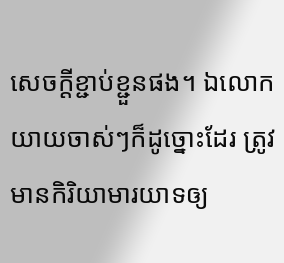សេចក្ដីខ្ជាប់ខ្ជួនផង។ ឯលោកយាយចាស់ៗក៏ដូច្នោះដែរ ត្រូវមានកិរិយាមារយាទឲ្យ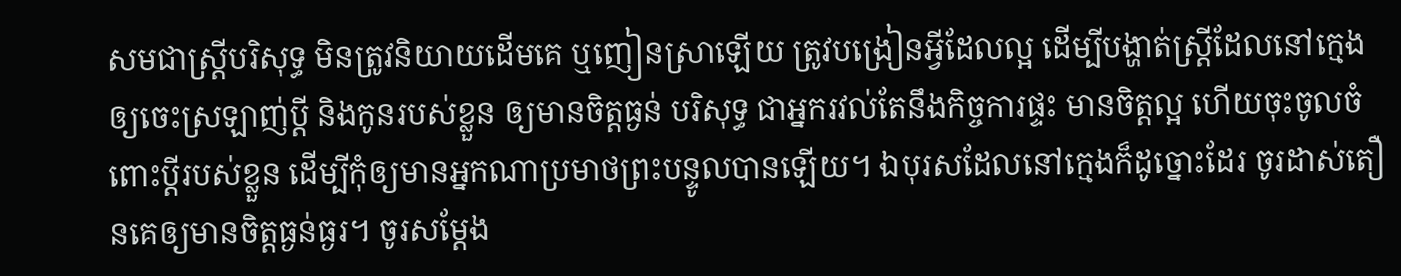សមជាស្ត្រីបរិសុទ្ធ មិនត្រូវនិយាយដើមគេ ឬញៀនស្រាឡើយ ត្រូវបង្រៀនអ្វីដែលល្អ ដើម្បីបង្ហាត់ស្ត្រីដែលនៅក្មេង ឲ្យចេះស្រឡាញ់ប្តី និងកូនរបស់ខ្លួន ឲ្យមានចិត្តធ្ងន់ បរិសុទ្ធ ជាអ្នករវល់តែនឹងកិច្ចការផ្ទះ មានចិត្តល្អ ហើយចុះចូលចំពោះប្តីរបស់ខ្លួន ដើម្បីកុំឲ្យមានអ្នកណាប្រមាថព្រះបន្ទូលបានឡើយ។ ឯបុរសដែលនៅក្មេងក៏ដូច្នោះដែរ ចូរដាស់តឿនគេឲ្យមានចិត្តធ្ងន់ធ្ងរ។ ចូរសម្តែង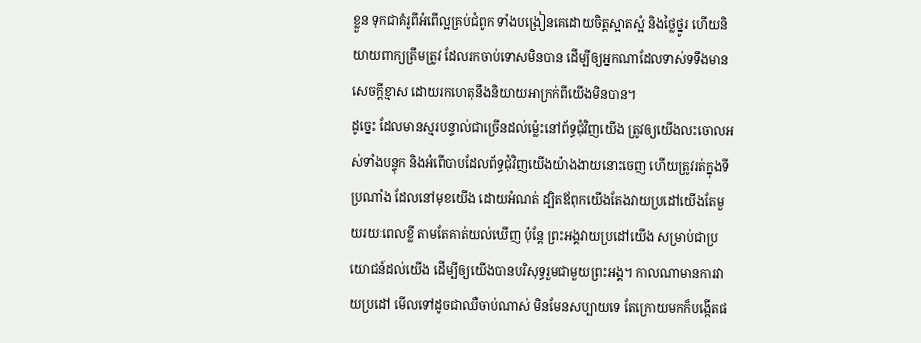ខ្លួន ទុកជាគំរូពីអំពើល្អគ្រប់ជំពូក ទាំងបង្រៀនគេដោយចិត្តស្អាតស្អំ និងថ្លៃថ្នូរ ហើយនិយាយពាក្យត្រឹមត្រូវ ដែលរកចាប់ទោសមិនបាន ដើម្បីឲ្យអ្នកណាដែលទាស់ទទឹងមានសេចក្ដីខ្មាស ដោយរកហេតុនឹងនិយាយអាក្រក់ពីយើងមិនបាន។
ដូច្នេះ ដែលមានស្មរបន្ទាល់ជាច្រើនដល់ម៉្លេះនៅព័ទ្ធជុំវិញយើង ត្រូវឲ្យយើងលះចោលអស់ទាំងបន្ទុក និងអំពើបាបដែលព័ទ្ធជុំវិញយើងយ៉ាងងាយនោះចេញ ហើយត្រូវរត់ក្នុងទីប្រណាំង ដែលនៅមុខយើង ដោយអំណត់ ដ្បិតឪពុកយើងតែងវាយប្រដៅយើងតែមួយរយៈពេលខ្លី តាមតែគាត់យល់ឃើញ ប៉ុន្តែ ព្រះអង្គវាយប្រដៅយើង សម្រាប់ជាប្រយោជន៍ដល់យើង ដើម្បីឲ្យយើងបានបរិសុទ្ធរួមជាមួយព្រះអង្គ។ កាលណាមានការវាយប្រដៅ មើលទៅដូចជាឈឺចាប់ណាស់ មិនមែនសប្បាយទេ តែក្រោយមកក៏បង្កើតផ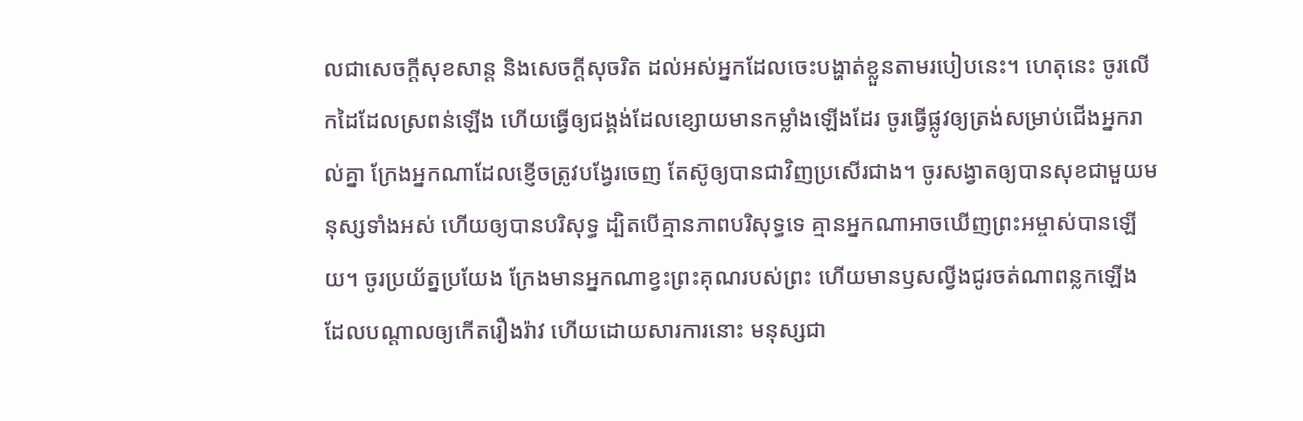លជាសេចក្ដីសុខសាន្ត និងសេចក្ដីសុចរិត ដល់អស់អ្នកដែលចេះបង្ហាត់ខ្លួនតាមរបៀបនេះ។ ហេតុនេះ ចូរលើកដៃដែលស្រពន់ឡើង ហើយធ្វើឲ្យជង្គង់ដែលខ្សោយមានកម្លាំងឡើងដែរ ចូរធ្វើផ្លូវឲ្យត្រង់សម្រាប់ជើងអ្នករាល់គ្នា ក្រែងអ្នកណាដែលខ្ញើចត្រូវបង្វែរចេញ តែស៊ូឲ្យបានជាវិញប្រសើរជាង។ ចូរសង្វាតឲ្យបានសុខជាមួយមនុស្សទាំងអស់ ហើយឲ្យបានបរិសុទ្ធ ដ្បិតបើគ្មានភាពបរិសុទ្ធទេ គ្មានអ្នកណាអាចឃើញព្រះអម្ចាស់បានឡើយ។ ចូរប្រយ័ត្នប្រយែង ក្រែងមានអ្នកណាខ្វះព្រះគុណរបស់ព្រះ ហើយមានឫសល្វីងជូរចត់ណាពន្លកឡើង ដែលបណ្ដាលឲ្យកើតរឿងរ៉ាវ ហើយដោយសារការនោះ មនុស្សជា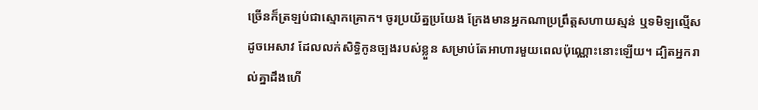ច្រើនក៏ត្រឡប់ជាស្មោកគ្រោក។ ចូរប្រយ័ត្នប្រយែង ក្រែងមានអ្នកណាប្រព្រឹត្តសហាយស្មន់ ឬទមិឡល្មើសដូចអេសាវ ដែលលក់សិទ្ធិកូនច្បងរបស់ខ្លួន សម្រាប់តែអាហារមួយពេលប៉ុណ្ណោះនោះឡើយ។ ដ្បិតអ្នករាល់គ្នាដឹងហើ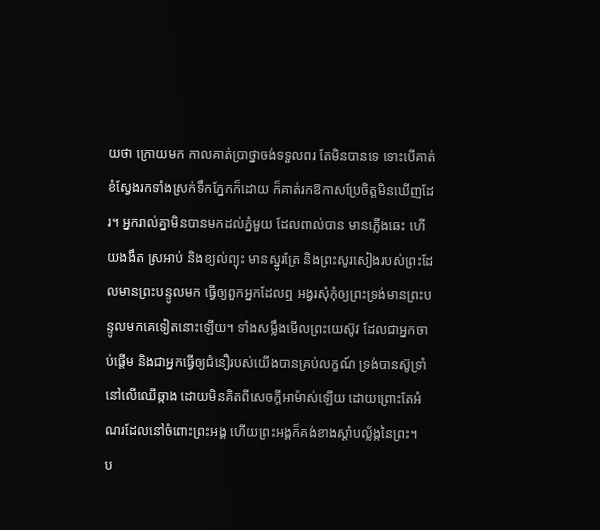យថា ក្រោយមក កាលគាត់ប្រាថ្នាចង់ទទួលពរ តែមិនបានទេ ទោះបើគាត់ខំស្វែងរកទាំងស្រក់ទឹកភ្នែកក៏ដោយ ក៏គាត់រកឱកាសប្រែចិត្តមិនឃើញដែរ។ អ្នករាល់គ្នាមិនបានមកដល់ភ្នំមួយ ដែលពាល់បាន មានភ្លើងឆេះ ហើយងងឹត ស្រអាប់ និងខ្យល់ព្យុះ មានស្នូរត្រែ និងព្រះសូរសៀងរបស់ព្រះដែលមានព្រះបន្ទូលមក ធ្វើឲ្យពួកអ្នកដែលឮ អង្វរសុំកុំឲ្យព្រះទ្រង់មានព្រះបន្ទូលមកគេទៀតនោះឡើយ។ ទាំងសម្លឹងមើលព្រះយេស៊ូវ ដែលជាអ្នកចាប់ផ្តើម និងជាអ្នកធ្វើឲ្យជំនឿរបស់យើងបានគ្រប់លក្ខណ៍ ទ្រង់បានស៊ូទ្រាំនៅលើឈើឆ្កាង ដោយមិនគិតពីសេចក្ដីអាម៉ាស់ឡើយ ដោយព្រោះតែអំណរដែលនៅចំពោះព្រះអង្គ ហើយព្រះអង្គក៏គង់ខាងស្តាំបល្ល័ង្កនៃព្រះ។
ប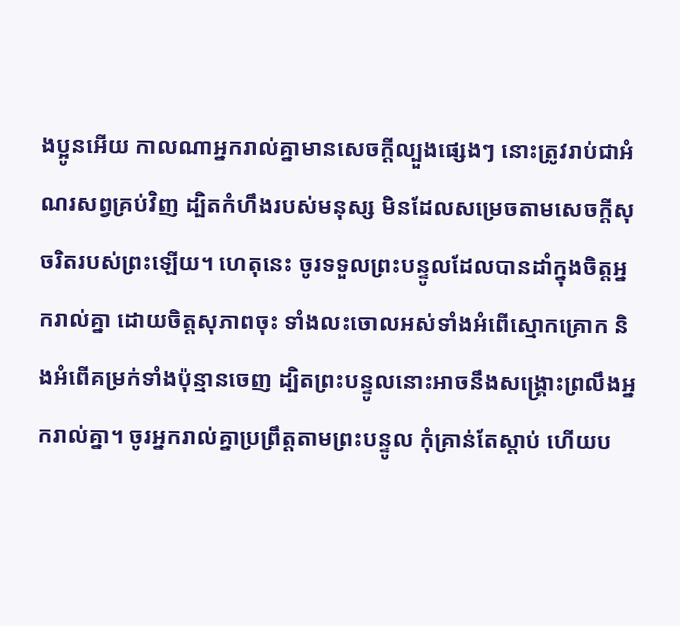ងប្អូនអើយ កាលណាអ្នករាល់គ្នាមានសេចក្តីល្បួងផ្សេងៗ នោះត្រូវរាប់ជាអំណរសព្វគ្រប់វិញ ដ្បិតកំហឹងរបស់មនុស្ស មិនដែលសម្រេចតាមសេចក្ដីសុចរិតរបស់ព្រះឡើយ។ ហេតុនេះ ចូរទទួលព្រះបន្ទូលដែលបានដាំក្នុងចិត្តអ្នករាល់គ្នា ដោយចិត្តសុភាពចុះ ទាំងលះចោលអស់ទាំងអំពើស្មោកគ្រោក និងអំពើគម្រក់ទាំងប៉ុន្មានចេញ ដ្បិតព្រះបន្ទូលនោះអាចនឹងសង្គ្រោះព្រលឹងអ្នករាល់គ្នា។ ចូរអ្នករាល់គ្នាប្រព្រឹត្តតាមព្រះបន្ទូល កុំគ្រាន់តែស្តាប់ ហើយប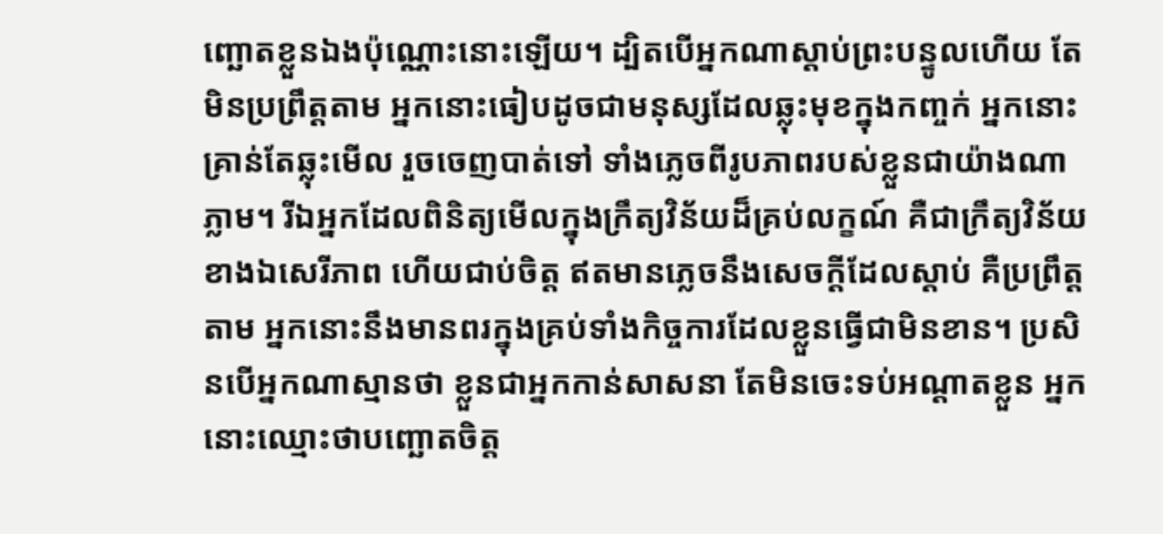ញ្ឆោតខ្លួនឯងប៉ុណ្ណោះនោះឡើយ។ ដ្បិតបើអ្នកណាស្តាប់ព្រះបន្ទូលហើយ តែមិនប្រព្រឹត្តតាម អ្នកនោះធៀបដូចជាមនុស្សដែលឆ្លុះមុខក្នុងកញ្ចក់ អ្នកនោះគ្រាន់តែឆ្លុះមើល រួចចេញបាត់ទៅ ទាំងភ្លេចពីរូបភាពរបស់ខ្លួនជាយ៉ាងណាភ្លាម។ រីឯអ្នកដែលពិនិត្យមើលក្នុងក្រឹត្យវិន័យដ៏គ្រប់លក្ខណ៍ គឺជាក្រឹត្យវិន័យខាងឯសេរីភាព ហើយជាប់ចិត្ត ឥតមានភ្លេចនឹងសេចក្ដីដែលស្តាប់ គឺប្រព្រឹត្តតាម អ្នកនោះនឹងមានពរក្នុងគ្រប់ទាំងកិច្ចការដែលខ្លួនធ្វើជាមិនខាន។ ប្រសិនបើអ្នកណាស្មានថា ខ្លួនជាអ្នកកាន់សាសនា តែមិនចេះទប់អណ្តាតខ្លួន អ្នកនោះឈ្មោះថាបញ្ឆោតចិត្ត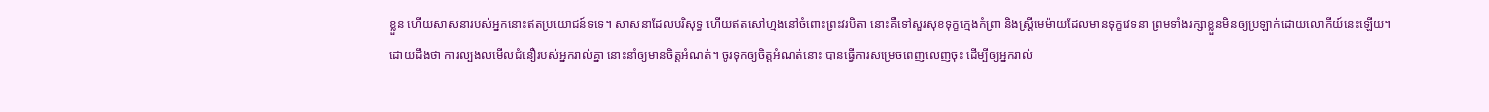ខ្លួន ហើយសាសនារបស់អ្នកនោះឥតប្រយោជន៍ទទេ។ សាសនាដែលបរិសុទ្ធ ហើយឥតសៅហ្មងនៅចំពោះព្រះវរបិតា នោះគឺទៅសួរសុខទុក្ខក្មេងកំព្រា និងស្ត្រីមេម៉ាយដែលមានទុក្ខវេទនា ព្រមទាំងរក្សាខ្លួនមិនឲ្យប្រឡាក់ដោយលោកីយ៍នេះឡើយ។ ដោយដឹងថា ការល្បងលមើលជំនឿរបស់អ្នករាល់គ្នា នោះនាំឲ្យមានចិត្តអំណត់។ ចូរទុកឲ្យចិត្តអំណត់នោះ បានធ្វើការសម្រេចពេញលេញចុះ ដើម្បីឲ្យអ្នករាល់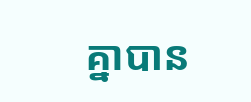គ្នាបាន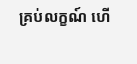គ្រប់លក្ខណ៍ ហើ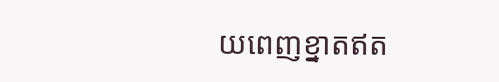យពេញខ្នាតឥត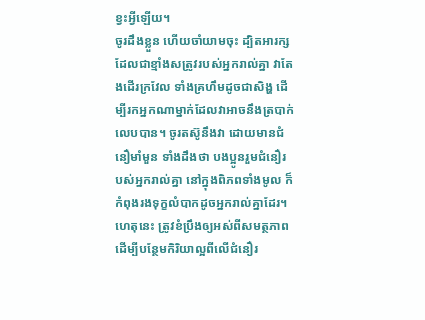ខ្វះអ្វីឡើយ។
ចូរដឹងខ្លួន ហើយចាំយាមចុះ ដ្បិតអារក្សដែលជាខ្មាំងសត្រូវរបស់អ្នករាល់គ្នា វាតែងដើរក្រវែល ទាំងគ្រហឹមដូចជាសិង្ហ ដើម្បីរកអ្នកណាម្នាក់ដែលវាអាចនឹងត្របាក់លេបបាន។ ចូរតស៊ូនឹងវា ដោយមានជំនឿមាំមួន ទាំងដឹងថា បងប្អូនរួមជំនឿរបស់អ្នករាល់គ្នា នៅក្នុងពិភពទាំងមូល ក៏កំពុងរងទុក្ខលំបាកដូចអ្នករាល់គ្នាដែរ។
ហេតុនេះ ត្រូវខំប្រឹងឲ្យអស់ពីសមត្ថភាព ដើម្បីបន្ថែមកិរិយាល្អពីលើជំនឿរ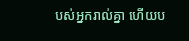បស់អ្នករាល់គ្នា ហើយប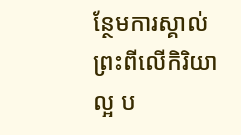ន្ថែមការស្គាល់ព្រះពីលើកិរិយាល្អ ប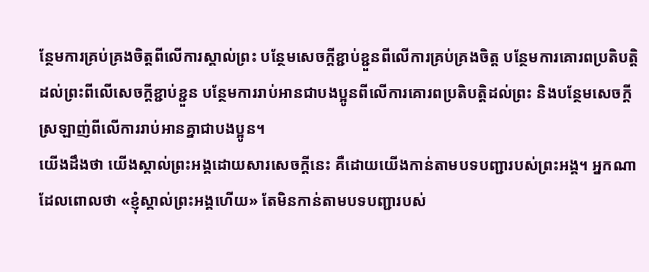ន្ថែមការគ្រប់គ្រងចិត្តពីលើការស្គាល់ព្រះ បន្ថែមសេចក្ដីខ្ជាប់ខ្ជួនពីលើការគ្រប់គ្រងចិត្ត បន្ថែមការគោរពប្រតិបត្តិដល់ព្រះពីលើសេចក្ដីខ្ជាប់ខ្ជួន បន្ថែមការរាប់អានជាបងប្អូនពីលើការគោរពប្រតិបត្តិដល់ព្រះ និងបន្ថែមសេចក្ដីស្រឡាញ់ពីលើការរាប់អានគ្នាជាបងប្អូន។
យើងដឹងថា យើងស្គាល់ព្រះអង្គដោយសារសេចក្ដីនេះ គឺដោយយើងកាន់តាមបទបញ្ជារបស់ព្រះអង្គ។ អ្នកណាដែលពោលថា «ខ្ញុំស្គាល់ព្រះអង្គហើយ» តែមិនកាន់តាមបទបញ្ជារបស់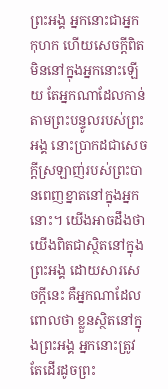ព្រះអង្គ អ្នកនោះជាអ្នកកុហក ហើយសេចក្ដីពិតមិននៅក្នុងអ្នកនោះឡើយ តែអ្នកណាដែលកាន់តាមព្រះបន្ទូលរបស់ព្រះអង្គ នោះប្រាកដជាសេចក្ដីស្រឡាញ់របស់ព្រះបានពេញខ្នាតនៅក្នុងអ្នកនោះ។ យើងអាចដឹងថា យើងពិតជាស្ថិតនៅក្នុងព្រះអង្គ ដោយសារសេចក្ដីនេះ គឺអ្នកណាដែលពោលថា ខ្លួនស្ថិតនៅក្នុងព្រះអង្គ អ្នកនោះត្រូវតែដើរដូចព្រះ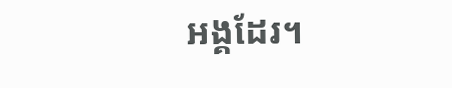អង្គដែរ។